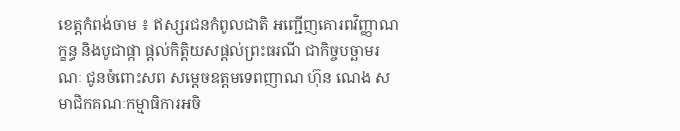ខេត្តកំពង់ចាម ៖ ឥស្សរជនកំពូលជាតិ អញ្ជើញគោរពវិញ្ញាណក្ខន្ធ និងបូជាផ្កា ផ្តល់កិត្តិយសផ្តល់ព្រះធរណី ជាកិច្ចបច្ឆាមរណៈ ជូនចំពោះសព សម្តេចឧត្តមទេពញាណ ហ៊ុន ណេង សមាជិកគណៈកម្មាធិការអចិ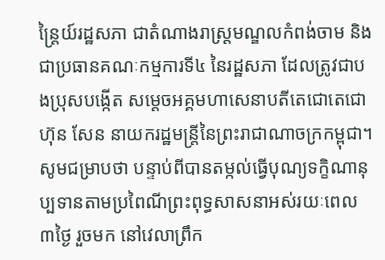ន្ត្រៃយ៍រដ្ឋសភា ជាតំណាងរាស្ត្រមណ្ឌលកំពង់ចាម និងជាប្រធានគណៈកម្មការទី៤ នៃរដ្ឋសភា ដែលត្រូវជាបងប្រុសបង្កើត សម្តេចអគ្គមហាសេនាបតីតេជោតេជោ ហ៊ុន សែន នាយករដ្ឋមន្ត្រីនៃព្រះរាជាណាចក្រកម្ពុជា។សូមជម្រាបថា បន្ទាប់ពីបានតម្កល់ធ្វើបុណ្យទក្ខិណានុប្បទានតាមប្រពៃណីព្រះពុទ្ធសាសនាអស់រយៈពេល ៣ថ្ងៃ រួចមក នៅវេលាព្រឹក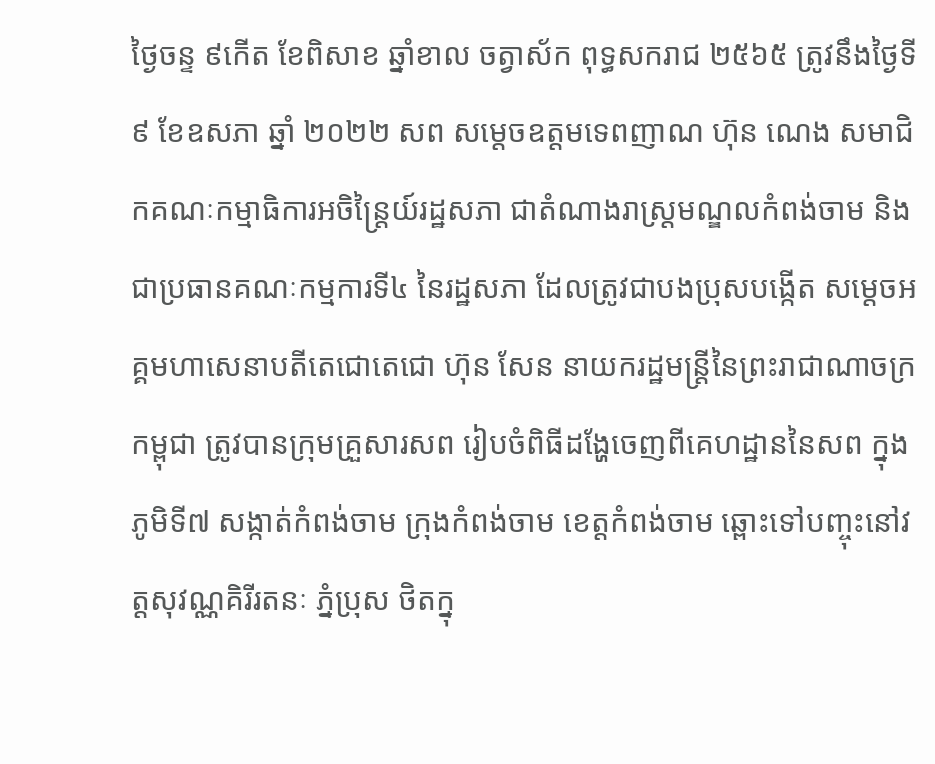ថ្ងៃចន្ទ ៩កើត ខែពិសាខ ឆ្នាំខាល ចត្វាស័ក ពុទ្ធសករាជ ២៥៦៥ ត្រូវនឹងថ្ងៃទី ៩ ខែឧសភា ឆ្នាំ ២០២២ សព សម្តេចឧត្តមទេពញាណ ហ៊ុន ណេង សមាជិកគណៈកម្មាធិការអចិន្ត្រៃយ៍រដ្ឋសភា ជាតំណាងរាស្ត្រមណ្ឌលកំពង់ចាម និងជាប្រធានគណៈកម្មការទី៤ នៃរដ្ឋសភា ដែលត្រូវជាបងប្រុសបង្កើត សម្តេចអគ្គមហាសេនាបតីតេជោតេជោ ហ៊ុន សែន នាយករដ្ឋមន្ត្រីនៃព្រះរាជាណាចក្រកម្ពុជា ត្រូវបានក្រុមគ្រួសារសព រៀបចំពិធីដង្ហែចេញពីគេហដ្ឋាននៃសព ក្នុងភូមិទី៧ សង្កាត់កំពង់ចាម ក្រុងកំពង់ចាម ខេត្តកំពង់ចាម ឆ្ពោះទៅបញ្ចុះនៅវត្តសុវណ្ណគិរីរតនៈ ភ្នំប្រុស ថិតក្នុ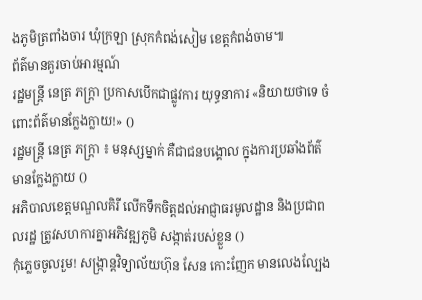ងភូមិត្រពាំងចារ ឃុំក្រឡា ស្រុកកំពង់សៀម ខេត្តកំពង់ចាម៕
ព័ត៌មានគួរចាប់អារម្មណ៍
រដ្ឋមន្ត្រី នេត្រ ភក្ត្រា ប្រកាសបើកជាផ្លូវការ យុទ្ធនាការ «និយាយថាទេ ចំពោះព័ត៌មានក្លែងក្លាយ!» ()
រដ្ឋមន្ត្រី នេត្រ ភក្ត្រា ៖ មនុស្សម្នាក់ គឺជាជនបង្គោល ក្នុងការប្រឆាំងព័ត៌មានក្លែងក្លាយ ()
អភិបាលខេត្តមណ្ឌលគិរី លើកទឹកចិត្តដល់អាជ្ញាធរមូលដ្ឋាន និងប្រជាពលរដ្ឋ ត្រូវសហការគ្នាអភិវឌ្ឍភូមិ សង្កាត់របស់ខ្លួន ()
កុំភ្លេចចូលរួម! សង្ក្រាន្តវិទ្យាល័យហ៊ុន សែន កោះញែក មានលេងល្បែង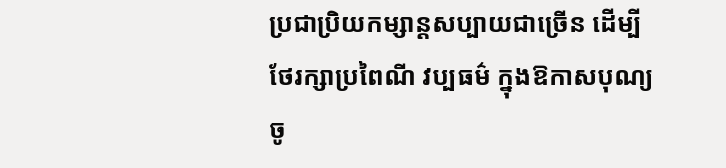ប្រជាប្រិយកម្សាន្តសប្បាយជាច្រើន ដើម្បីថែរក្សាប្រពៃណី វប្បធម៌ ក្នុងឱកាសបុណ្យចូ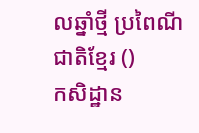លឆ្នាំថ្មី ប្រពៃណីជាតិខ្មែរ ()
កសិដ្ឋាន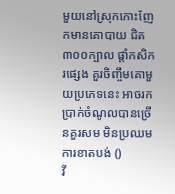មួយនៅស្រុកកោះញែកមានគោបាយ ជិត៣០០ក្បាល ផ្ដាំកសិករផ្សេង គួរចិញ្ចឹមគោមួយប្រភេទនេះ អាចរកប្រាក់ចំណូលបានច្រើនគួរសម មិនប្រឈមការខាតបង់ ()
វី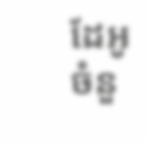ដែអូ
ចំនួ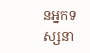នអ្នកទស្សនា